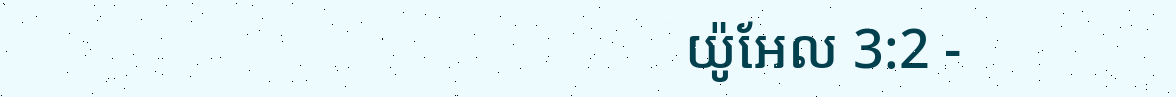យ៉ូអែល 3:2 -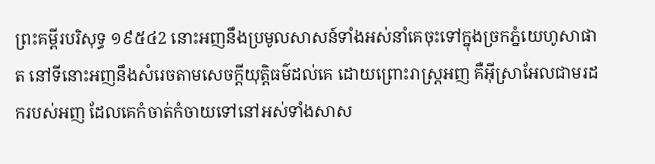ព្រះគម្ពីរបរិសុទ្ធ ១៩៥៤2 នោះអញនឹងប្រមូលសាសន៍ទាំងអស់នាំគេចុះទៅក្នុងច្រកភ្នំយេហូសាផាត នៅទីនោះអញនឹងសំរេចតាមសេចក្ដីយុត្តិធម៌ដល់គេ ដោយព្រោះរាស្ត្រអញ គឺអ៊ីស្រាអែលជាមរដករបស់អញ ដែលគេកំចាត់កំចាយទៅនៅអស់ទាំងសាស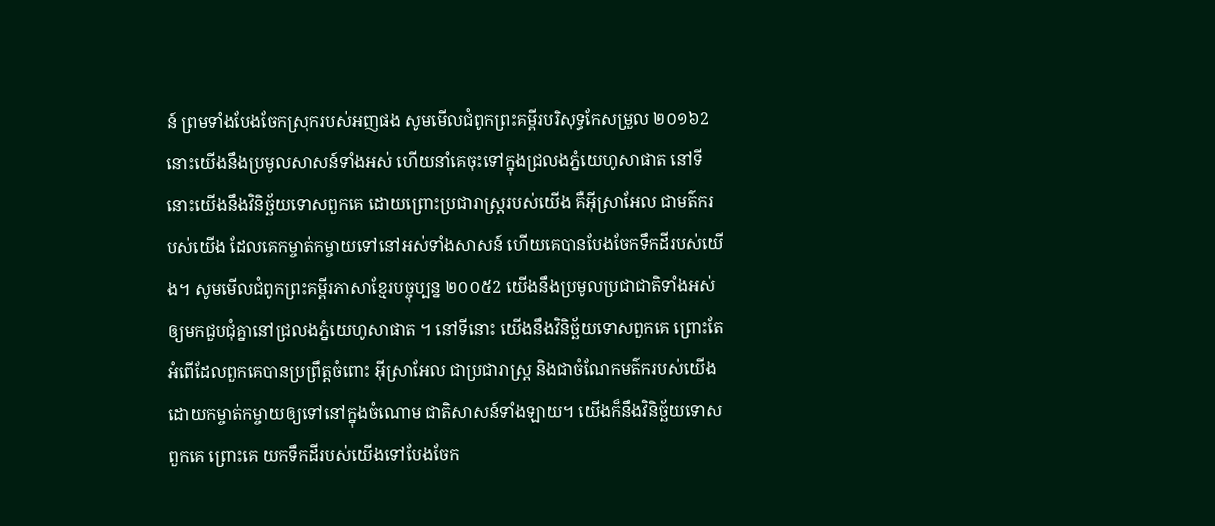ន៍ ព្រមទាំងបែងចែកស្រុករបស់អញផង សូមមើលជំពូកព្រះគម្ពីរបរិសុទ្ធកែសម្រួល ២០១៦2 នោះយើងនឹងប្រមូលសាសន៍ទាំងអស់ ហើយនាំគេចុះទៅក្នុងជ្រលងភ្នំយេហូសាផាត នៅទីនោះយើងនឹងវិនិច្ឆ័យទោសពួកគេ ដោយព្រោះប្រជារាស្ត្ររបស់យើង គឺអ៊ីស្រាអែល ជាមត៌ករបស់យើង ដែលគេកម្ចាត់កម្ចាយទៅនៅអស់ទាំងសាសន៍ ហើយគេបានបែងចែកទឹកដីរបស់យើង។ សូមមើលជំពូកព្រះគម្ពីរភាសាខ្មែរបច្ចុប្បន្ន ២០០៥2 យើងនឹងប្រមូលប្រជាជាតិទាំងអស់ ឲ្យមកជួបជុំគ្នានៅជ្រលងភ្នំយេហូសាផាត ។ នៅទីនោះ យើងនឹងវិនិច្ឆ័យទោសពួកគេ ព្រោះតែអំពើដែលពួកគេបានប្រព្រឹត្តចំពោះ អ៊ីស្រាអែល ជាប្រជារាស្ត្រ និងជាចំណែកមត៌ករបស់យើង ដោយកម្ចាត់កម្ចាយឲ្យទៅនៅក្នុងចំណោម ជាតិសាសន៍ទាំងឡាយ។ យើងក៏នឹងវិនិច្ឆ័យទោសពួកគេ ព្រោះគេ យកទឹកដីរបស់យើងទៅបែងចែក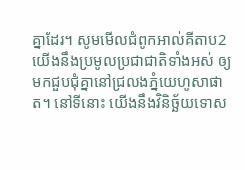គ្នាដែរ។ សូមមើលជំពូកអាល់គីតាប2 យើងនឹងប្រមូលប្រជាជាតិទាំងអស់ ឲ្យមកជួបជុំគ្នានៅជ្រលងភ្នំយេហូសាផាត។ នៅទីនោះ យើងនឹងវិនិច្ឆ័យទោស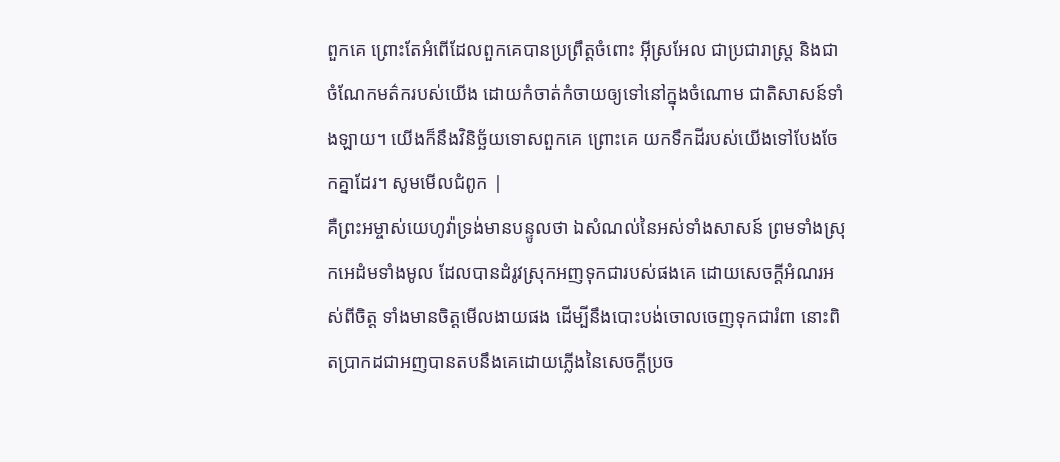ពួកគេ ព្រោះតែអំពើដែលពួកគេបានប្រព្រឹត្តចំពោះ អ៊ីស្រអែល ជាប្រជារាស្ត្រ និងជាចំណែកមត៌ករបស់យើង ដោយកំចាត់កំចាយឲ្យទៅនៅក្នុងចំណោម ជាតិសាសន៍ទាំងឡាយ។ យើងក៏នឹងវិនិច្ឆ័យទោសពួកគេ ព្រោះគេ យកទឹកដីរបស់យើងទៅបែងចែកគ្នាដែរ។ សូមមើលជំពូក |
គឺព្រះអម្ចាស់យេហូវ៉ាទ្រង់មានបន្ទូលថា ឯសំណល់នៃអស់ទាំងសាសន៍ ព្រមទាំងស្រុកអេដំមទាំងមូល ដែលបានដំរូវស្រុកអញទុកជារបស់ផងគេ ដោយសេចក្ដីអំណរអស់ពីចិត្ត ទាំងមានចិត្តមើលងាយផង ដើម្បីនឹងបោះបង់ចោលចេញទុកជារំពា នោះពិតប្រាកដជាអញបានតបនឹងគេដោយភ្លើងនៃសេចក្ដីប្រច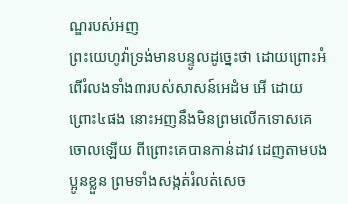ណ្ឌរបស់អញ
ព្រះយេហូវ៉ាទ្រង់មានបន្ទូលដូច្នេះថា ដោយព្រោះអំពើរំលងទាំង៣របស់សាសន៍អេដំម អើ ដោយព្រោះ៤ផង នោះអញនឹងមិនព្រមលើកទោសគេចោលឡើយ ពីព្រោះគេបានកាន់ដាវ ដេញតាមបងប្អូនខ្លួន ព្រមទាំងសង្កត់រំលត់សេច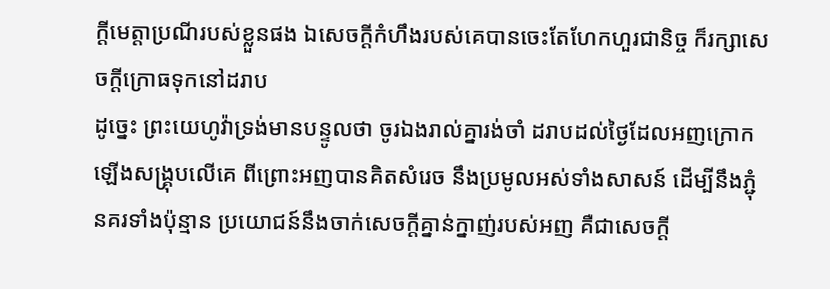ក្ដីមេត្តាប្រណីរបស់ខ្លួនផង ឯសេចក្ដីកំហឹងរបស់គេបានចេះតែហែកហួរជានិច្ច ក៏រក្សាសេចក្ដីក្រោធទុកនៅដរាប
ដូច្នេះ ព្រះយេហូវ៉ាទ្រង់មានបន្ទូលថា ចូរឯងរាល់គ្នារង់ចាំ ដរាបដល់ថ្ងៃដែលអញក្រោកឡើងសង្គ្រុបលើគេ ពីព្រោះអញបានគិតសំរេច នឹងប្រមូលអស់ទាំងសាសន៍ ដើម្បីនឹងភ្ជុំនគរទាំងប៉ុន្មាន ប្រយោជន៍នឹងចាក់សេចក្ដីគ្នាន់ក្នាញ់របស់អញ គឺជាសេចក្ដី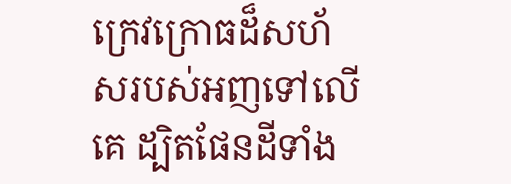ក្រេវក្រោធដ៏សហ័សរបស់អញទៅលើគេ ដ្បិតផែនដីទាំង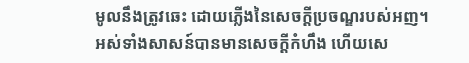មូលនឹងត្រូវឆេះ ដោយភ្លើងនៃសេចក្ដីប្រចណ្ឌរបស់អញ។
អស់ទាំងសាសន៍បានមានសេចក្ដីកំហឹង ហើយសេ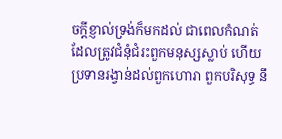ចក្ដីខ្ញាល់ទ្រង់ក៏មកដល់ ជាពេលកំណត់ ដែលត្រូវជំនុំជំរះពួកមនុស្សស្លាប់ ហើយប្រទានរង្វាន់ដល់ពួកហោរា ពួកបរិសុទ្ធ នឹ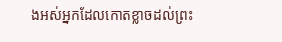ងអស់អ្នកដែលកោតខ្លាចដល់ព្រះ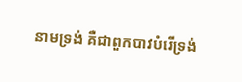នាមទ្រង់ គឺជាពួកបាវបំរើទ្រង់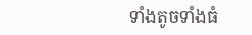ទាំងតូចទាំងធំ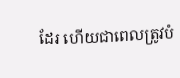ដែរ ហើយជាពេលត្រូវបំ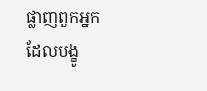ផ្លាញពួកអ្នក ដែលបង្ខូ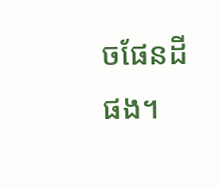ចផែនដីផង។